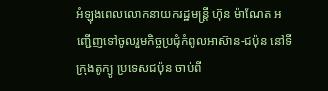អំឡុងពេលលោកនាយករដ្ឋមន្ត្រី ហ៊ុន ម៉ាណែត អញ្ជើញទៅចូលរួមកិច្ចប្រជុំកំពូលអាស៊ាន-ជប៉ុន នៅទីក្រុងតូក្យូ ប្រទេសជប៉ុន ចាប់ពី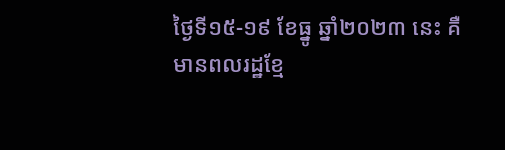ថ្ងៃទី១៥-១៩ ខែធ្នូ ឆ្នាំ២០២៣ នេះ គឺមានពលរដ្ឋខ្មែ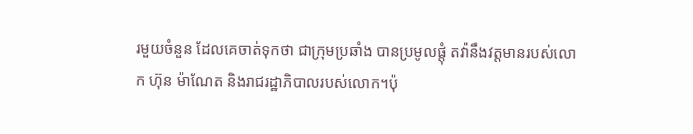រមួយចំនួន ដែលគេចាត់ទុកថា ជាក្រុមប្រឆាំង បានប្រមូលផ្តុំ តវ៉ានឹងវត្តមានរបស់លោក ហ៊ុន ម៉ាណែត និងរាជរដ្ឋាភិបាលរបស់លោក។ប៉ុ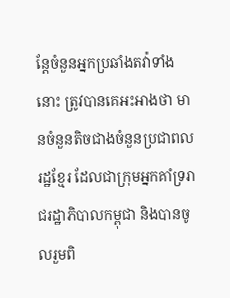ន្តែចំនួនអ្នកប្រឆាំងតវ៉ាទាំងនោះ ត្រូវបានគេអះអាងថា មានចំនួនតិចជាងចំនួនប្រជាពលរដ្ឋខ្មែរ ដែលជាក្រុមអ្នកគាំទ្ររាជរដ្ឋាភិបាលកម្ពុជា និងបានចូលរួមពិ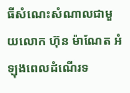ធីសំណេះសំណាលជាមួយលោក ហ៊ុន ម៉ាណែត អំឡុងពេលដំណើរទ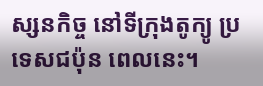ស្សនកិច្ច នៅទីក្រុងតូក្យូ ប្រទេសជប៉ុន ពេលនេះ។